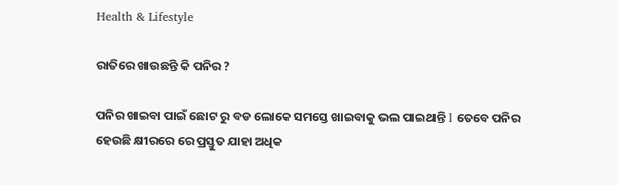Health & Lifestyle

ରାତିରେ ଖାଉଛନ୍ତି କି ପନିର ?

ପନିର ଖାଇବା ପାଇଁ ଛୋଟ ରୁ ବଡ ଲୋକେ ସମସ୍ତେ ଖାଇବାକୁ ଭଲ ପାଇଥାନ୍ତି l ତେବେ ପନିର ହେଉଛି କ୍ଷୀରରେ ରେ ପ୍ରସ୍ତୁତ ଯାହା ଅଧିକ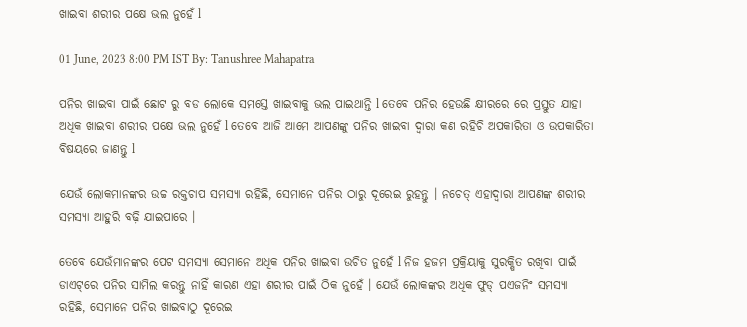ଖାଇବା ଶରୀର ପକ୍ଷେ ଭଲ ନୁହେଁ l

01 June, 2023 8:00 PM IST By: Tanushree Mahapatra

ପନିର ଖାଇବା ପାଇଁ ଛୋଟ ରୁ ବଡ ଲୋକେ ସମସ୍ତେ ଖାଇବାକୁ ଭଲ ପାଇଥାନ୍ତି l ତେବେ ପନିର ହେଉଛି କ୍ଷୀରରେ ରେ ପ୍ରସ୍ତୁତ ଯାହା ଅଧିକ ଖାଇବା ଶରୀର ପକ୍ଷେ ଭଲ ନୁହେଁ l ତେବେ ଆଜି ଆମେ ଆପଣଙ୍କୁ ପନିର ଖାଇବା ଦ୍ୱାରା କଣ ରହିଚି ଅପକାରିତା ଓ ଉପକାରିତା ବିଷୟରେ ଜାଣନ୍ତୁ l

ଯେଉଁ ଲୋକମାନଙ୍କର ଉଚ୍ଚ ରକ୍ତଚାପ ସମସ୍ୟା ରହିଛି, ସେମାନେ ପନିର ଠାରୁ ଦୂରେଇ ରୁହନ୍ତୁ । ନଚେତ୍‌ ଏହାଦ୍ୱାରା ଆପଣଙ୍କ ଶରୀର ସମସ୍ୟା ଆହୁରି ବଢ଼ି ଯାଇପାରେ ।

ତେବେ ଯେଉଁମାନଙ୍କର ପେଟ ସମସ୍ୟା ସେମାନେ ଅଧିକ ପନିର ଖାଇବା ଉଚିତ ନୁହେଁ l ନିଜ ହଜମ ପ୍ରକ୍ରିୟାକୁ ସୁରକ୍ଷିତ ରଖିବା ପାଇଁ ଡାଏଟ୍‌ରେ ପନିର ସାମିଲ କରନ୍ତୁ ନାହିଁ କାରଣ ଏହା ଶରୀର ପାଇଁ ଠିକ ନୁହେଁ । ଯେଉଁ ଲୋକଙ୍କର ଅଧିକ ଫୁଡ୍‌ ପଏଜନିଂ ସମସ୍ୟା ରହିଛି, ସେମାନେ ପନିର ଖାଇବାଠୁ ଦୂରେଇ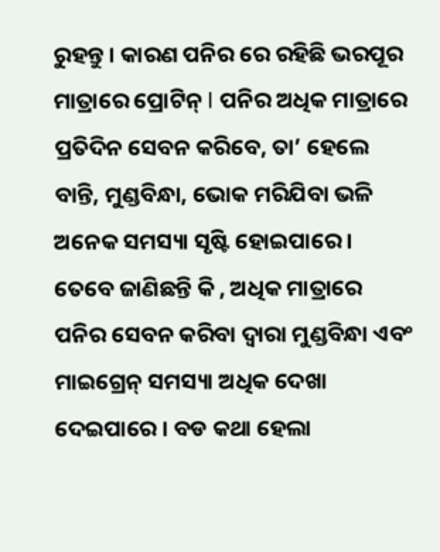ରୁହନ୍ତୁ । କାରଣ ପନିର ରେ ରହିଛି ଭରପୂର ମାତ୍ରାରେ ପ୍ରୋଟିନ୍ l ପନିର ଅଧିକ ମାତ୍ରାରେ ପ୍ରତିଦିନ ସେବନ କରିବେ, ତା’ ହେଲେ ବାନ୍ତି, ମୁଣ୍ଡବିନ୍ଧା, ଭୋକ ମରିଯିବା ଭଳି ଅନେକ ସମସ୍ୟା ସୃଷ୍ଟି ହୋଇପାରେ । ତେବେ ଜାଣିଛନ୍ତି କି , ଅଧିକ ମାତ୍ରାରେ ପନିର ସେବନ କରିବା ଦ୍ୱାରା ମୁଣ୍ଡବିନ୍ଧା ଏବଂ ମାଇଗ୍ରେନ୍ ସମସ୍ୟା ଅଧିକ ଦେଖା ଦେଇପାରେ । ବଡ କଥା ହେଲା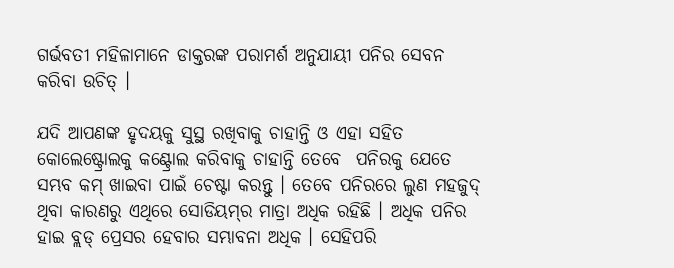ଗର୍ଭବତୀ ମହିଳାମାନେ ଡାକ୍ତରଙ୍କ ପରାମର୍ଶ ଅନୁଯାୟୀ ପନିର ସେବନ କରିବା ଉଚିତ୍‌ ।

ଯଦି ଆପଣଙ୍କ ହୃଦୟକୁ ସୁସ୍ଥ ରଖିବାକୁ ଚାହାନ୍ତି ଓ ଏହା ସହିତ କୋଲେଷ୍ଟ୍ରୋଲକୁ କଣ୍ଟ୍ରୋଲ କରିବାକୁ ଚାହାନ୍ତି ତେବେ  ପନିରକୁ ଯେତେ ସମ୍ଭବ କମ୍‌ ଖାଇବା ପାଇଁ ଚେଷ୍ଟା କରନ୍ତୁ । ତେବେ ପନିରରେ ଲୁଣ ମହଜୁଦ୍‌ ଥିବା କାରଣରୁ ଏଥିରେ ସୋଡିୟମ୍‌ର ମାତ୍ରା ଅଧିକ ରହିଛି । ଅଧିକ ପନିର ହାଇ ବ୍ଲଡ୍‌ ପ୍ରେସର ହେବାର ସମ୍ଭାବନା ଅଧିକ । ସେହିପରି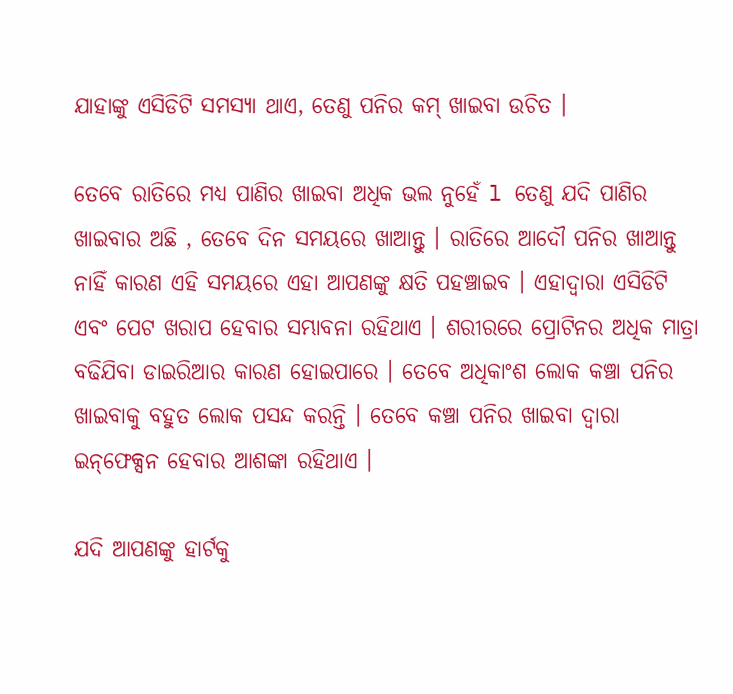ଯାହାଙ୍କୁ ଏସିଡିଟି ସମସ୍ୟା ଥାଏ, ତେଣୁ ପନିର କମ୍‌ ଖାଇବା ଉଚିତ ।

ତେବେ ରାତିରେ ମଧ୍ୟ ପାଣିର ଖାଇବା ଅଧିକ ଭଲ ନୁହେଁ l ତେଣୁ ଯଦି ପାଣିର ଖାଇବାର ଅଛି , ତେବେ ଦିନ ସମୟରେ ଖାଆନ୍ତୁ । ରାତିରେ ଆଦୌ ପନିର ଖାଆନ୍ତୁ ନାହିଁ କାରଣ ଏହି ସମୟରେ ଏହା ଆପଣଙ୍କୁ କ୍ଷତି ପହଞ୍ଚାଇବ । ଏହାଦ୍ୱାରା ଏସିଡିଟି ଏବଂ ପେଟ ଖରାପ ହେବାର ସମ୍ଭାବନା ରହିଥାଏ । ଶରୀରରେ ପ୍ରୋଟିନର ଅଧିକ ମାତ୍ରା ବଢିଯିବା ଡାଇରିଆର କାରଣ ହୋଇପାରେ । ତେବେ ଅଧିକାଂଶ ଲୋକ କଞ୍ଚା ପନିର ଖାଇବାକୁ ବହୁତ ଲୋକ ପସନ୍ଦ କରନ୍ତି । ତେବେ କଞ୍ଚା ପନିର ଖାଇବା ଦ୍ୱାରା ଇନ୍‌ଫେକ୍ସନ ହେବାର ଆଶଙ୍କା ରହିଥାଏ ।

ଯଦି ଆପଣଙ୍କୁ ହାର୍ଟକୁ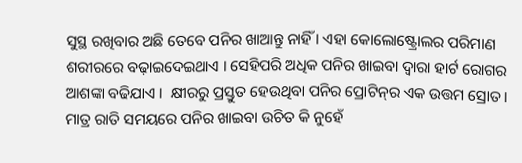ସୁସ୍ଥ ରଖିବାର ଅଛି ତେବେ ପନିର ଖାଆନ୍ତୁ ନାହିଁ । ଏହା କୋଲୋଷ୍ଟ୍ରୋଲର ପରିମାଣ ଶରୀରରେ ବଢ଼ାଇଦେଇଥାଏ । ସେହିପରି ଅଧିକ ପନିର ଖାଇବା ଦ୍ୱାରା ହାର୍ଟ ରୋଗର ଆଶଙ୍କା ବଢିଯାଏ ।  କ୍ଷୀରରୁ ପ୍ରସ୍ତୁତ ହେଉଥିବା ପନିର ପ୍ରୋଟିନ୍‌‌ର ଏକ ଉତ୍ତମ ସ୍ରୋତ । ମାତ୍ର ରାତି ସମୟରେ ପନିର ଖାଇବା ଉଚିତ କି ନୁହେଁ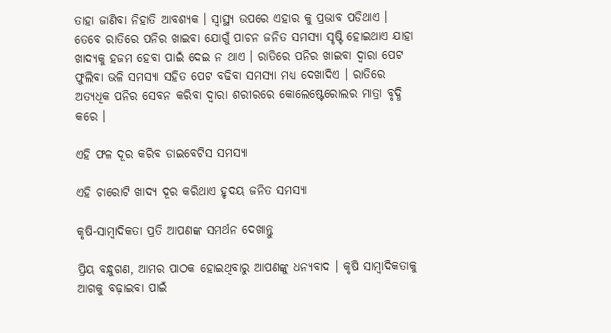ତାହା ଜାଣିବା ନିହାତି ଆବଶ୍ୟକ । ସ୍ୱାସ୍ଥ୍ୟ ଉପରେ ଏହାର କୁ ପ୍ରଭାବ ପଡିଥାଏ । ତେବେ ରାତିରେ ପନିର ଖାଇବା ଯୋଗୁଁ ପାଚନ ଜନିତ ସମସ୍ୟା ସୃଷ୍ଟି ହୋଇଥାଏ ଯାହା ଖାଦ୍ୟକୁ ହଜମ ହେବା ପାଇଁ ଦେଇ ନ ଥାଏ । ରାତିରେ ପନିର ଖାଇବା ଦ୍ୱାରା ପେଟ ଫୁଲିବା ଭଳି ସମସ୍ୟା ସହିତ ପେଟ ବଢିବା ସମସ୍ୟା ମଧ୍ୟ ଦେଖାଦିଏ । ରାତିରେ ଅତ୍ୟଧିକ ପନିର ସେବନ କରିବା ଦ୍ୱାରା ଶରୀରରେ କୋଲେଷ୍ଟେରୋଲର ମାତ୍ରା ବୃଦ୍ଧି କରେ ।

ଏହି ଫଳ ଦୂର କରିବ ଡାଇବେଟିସ ସମସ୍ୟା

ଏହି ଚାରୋଟି ଖାଦ୍ୟ ଦୂର କରିଥାଏ ହୃଦୟ ଜନିତ ସମସ୍ୟା

କୃଷି-ସାମ୍ବାଦିକତା ପ୍ରତି ଆପଣଙ୍କ ସମର୍ଥନ ଦେଖାନ୍ତୁ

ପ୍ରିୟ ବନ୍ଧୁଗଣ, ଆମର ପାଠକ ହୋଇଥିବାରୁ ଆପଣଙ୍କୁ ଧନ୍ୟବାଦ । କୃଷି ସାମ୍ବାଦିକତାକୁ ଆଗକୁ ବଢ଼ାଇବା ପାଇଁ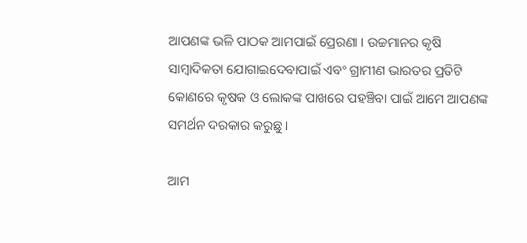ଆପଣଙ୍କ ଭଳି ପାଠକ ଆମପାଇଁ ପ୍ରେରଣା । ଉଚ୍ଚମାନର କୃଷି ସାମ୍ବାଦିକତା ଯୋଗାଇଦେବାପାଇଁ ଏବଂ ଗ୍ରାମୀଣ ଭାରତର ପ୍ରତିଟି କୋଣରେ କୃଷକ ଓ ଲୋକଙ୍କ ପାଖରେ ପହଞ୍ଚିବା ପାଇଁ ଆମେ ଆପଣଙ୍କ ସମର୍ଥନ ଦରକାର କରୁଛୁ ।

ଆମ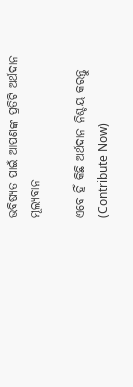ଭବିଷ୍ୟତ ପାଇଁ ଆପଣଙ୍କ ପ୍ରତିଟି ଅର୍ଥଦାନ ମୂଲ୍ୟବାନ

ଏବେ ହିଁ କିଛି ଅର୍ଥଦାନ ନିଶ୍ଚୟ କରନ୍ତୁ (Contribute Now)